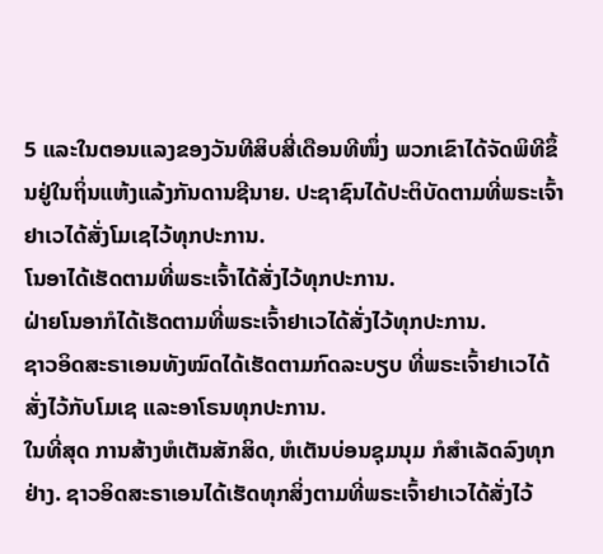5 ແລະໃນຕອນແລງຂອງວັນທີສິບສີ່ເດືອນທີໜຶ່ງ ພວກເຂົາໄດ້ຈັດພິທີຂຶ້ນຢູ່ໃນຖິ່ນແຫ້ງແລ້ງກັນດານຊີນາຍ. ປະຊາຊົນໄດ້ປະຕິບັດຕາມທີ່ພຣະເຈົ້າຢາເວໄດ້ສັ່ງໂມເຊໄວ້ທຸກປະການ.
ໂນອາໄດ້ເຮັດຕາມທີ່ພຣະເຈົ້າໄດ້ສັ່ງໄວ້ທຸກປະການ.
ຝ່າຍໂນອາກໍໄດ້ເຮັດຕາມທີ່ພຣະເຈົ້າຢາເວໄດ້ສັ່ງໄວ້ທຸກປະການ.
ຊາວອິດສະຣາເອນທັງໝົດໄດ້ເຮັດຕາມກົດລະບຽບ ທີ່ພຣະເຈົ້າຢາເວໄດ້ສັ່ງໄວ້ກັບໂມເຊ ແລະອາໂຣນທຸກປະການ.
ໃນທີ່ສຸດ ການສ້າງຫໍເຕັນສັກສິດ, ຫໍເຕັນບ່ອນຊຸມນຸມ ກໍສຳເລັດລົງທຸກຢ່າງ. ຊາວອິດສະຣາເອນໄດ້ເຮັດທຸກສິ່ງຕາມທີ່ພຣະເຈົ້າຢາເວໄດ້ສັ່ງໄວ້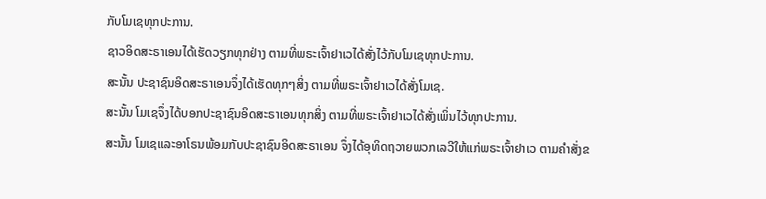ກັບໂມເຊທຸກປະການ.
ຊາວອິດສະຣາເອນໄດ້ເຮັດວຽກທຸກຢ່າງ ຕາມທີ່ພຣະເຈົ້າຢາເວໄດ້ສັ່ງໄວ້ກັບໂມເຊທຸກປະການ.
ສະນັ້ນ ປະຊາຊົນອິດສະຣາເອນຈຶ່ງໄດ້ເຮັດທຸກໆສິ່ງ ຕາມທີ່ພຣະເຈົ້າຢາເວໄດ້ສັ່ງໂມເຊ.
ສະນັ້ນ ໂມເຊຈຶ່ງໄດ້ບອກປະຊາຊົນອິດສະຣາເອນທຸກສິ່ງ ຕາມທີ່ພຣະເຈົ້າຢາເວໄດ້ສັ່ງເພິ່ນໄວ້ທຸກປະການ.
ສະນັ້ນ ໂມເຊແລະອາໂຣນພ້ອມກັບປະຊາຊົນອິດສະຣາເອນ ຈຶ່ງໄດ້ອຸທິດຖວາຍພວກເລວີໃຫ້ແກ່ພຣະເຈົ້າຢາເວ ຕາມຄຳສັ່ງຂ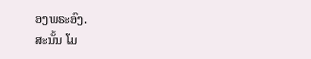ອງພຣະອົງ.
ສະນັ້ນ ໂມ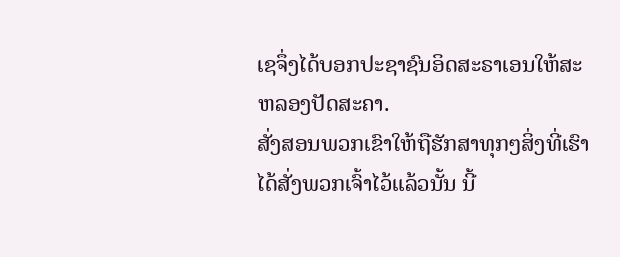ເຊຈຶ່ງໄດ້ບອກປະຊາຊົນອິດສະຣາເອນໃຫ້ສະຫລອງປັດສະຄາ.
ສັ່ງສອນພວກເຂົາໃຫ້ຖືຮັກສາທຸກໆສິ່ງທີ່ເຮົາໄດ້ສັ່ງພວກເຈົ້າໄວ້ແລ້ວນັ້ນ ນີ້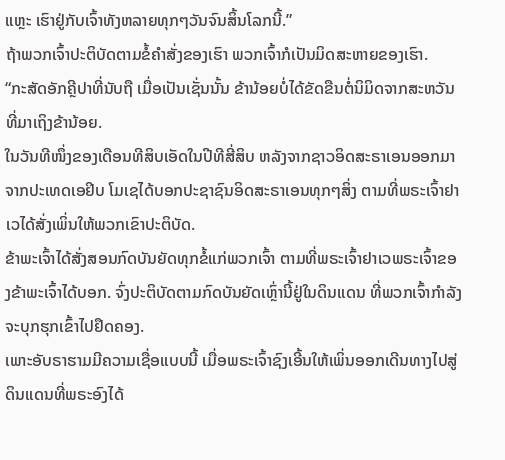ແຫຼະ ເຮົາຢູ່ກັບເຈົ້າທັງຫລາຍທຸກໆວັນຈົນສິ້ນໂລກນີ້.”
ຖ້າພວກເຈົ້າປະຕິບັດຕາມຂໍ້ຄຳສັ່ງຂອງເຮົາ ພວກເຈົ້າກໍເປັນມິດສະຫາຍຂອງເຮົາ.
“ກະສັດອັກຄຼີປາທີ່ນັບຖື ເມື່ອເປັນເຊັ່ນນັ້ນ ຂ້ານ້ອຍບໍ່ໄດ້ຂັດຂືນຕໍ່ນິມິດຈາກສະຫວັນທີ່ມາເຖິງຂ້ານ້ອຍ.
ໃນວັນທີໜຶ່ງຂອງເດືອນທີສິບເອັດໃນປີທີສີ່ສິບ ຫລັງຈາກຊາວອິດສະຣາເອນອອກມາຈາກປະເທດເອຢິບ ໂມເຊໄດ້ບອກປະຊາຊົນອິດສະຣາເອນທຸກໆສິ່ງ ຕາມທີ່ພຣະເຈົ້າຢາເວໄດ້ສັ່ງເພິ່ນໃຫ້ພວກເຂົາປະຕິບັດ.
ຂ້າພະເຈົ້າໄດ້ສັ່ງສອນກົດບັນຍັດທຸກຂໍ້ແກ່ພວກເຈົ້າ ຕາມທີ່ພຣະເຈົ້າຢາເວພຣະເຈົ້າຂອງຂ້າພະເຈົ້າໄດ້ບອກ. ຈົ່ງປະຕິບັດຕາມກົດບັນຍັດເຫຼົ່ານີ້ຢູ່ໃນດິນແດນ ທີ່ພວກເຈົ້າກຳລັງຈະບຸກຮຸກເຂົ້າໄປຢຶດຄອງ.
ເພາະອັບຣາຮາມມີຄວາມເຊື່ອແບບນີ້ ເມື່ອພຣະເຈົ້າຊົງເອີ້ນໃຫ້ເພິ່ນອອກເດີນທາງໄປສູ່ດິນແດນທີ່ພຣະອົງໄດ້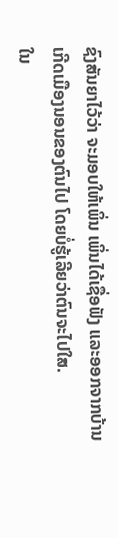ຊົງສັນຍາໄວ້ວ່າ ຈະມອບໃຫ້ເພິ່ນ ເພິ່ນໄດ້ເຊື່ອຟັງ ແລະອອກຈາກບ້ານເກີດເມືອງນອນຂອງຕົນໄປ ໂດຍບໍ່ຮູ້ເລີຍວ່າຕົນຈະໄປໃສ.
ໃນ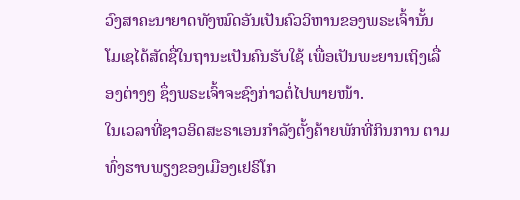ວົງສາຄະນາຍາດທັງໝົດອັນເປັນຄົວວິຫານຂອງພຣະເຈົ້ານັ້ນ ໂມເຊໄດ້ສັດຊື່ໃນຖານະເປັນຄົນຮັບໃຊ້ ເພື່ອເປັນພະຍານເຖິງເລື່ອງຕ່າງໆ ຊຶ່ງພຣະເຈົ້າຈະຊົງກ່າວຕໍ່ໄປພາຍໜ້າ.
ໃນເວລາທີ່ຊາວອິດສະຣາເອນກຳລັງຕັ້ງຄ້າຍພັກທີ່ກິນການ ຕາມທົ່ງຮາບພຽງຂອງເມືອງເຢຣິໂກ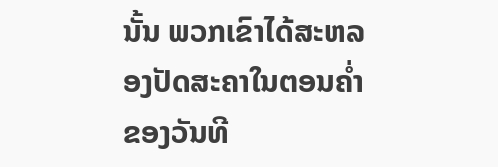ນັ້ນ ພວກເຂົາໄດ້ສະຫລອງປັດສະຄາໃນຕອນຄໍ່າຂອງວັນທີ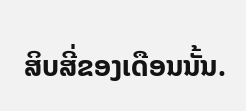ສິບສີ່ຂອງເດືອນນັ້ນ.